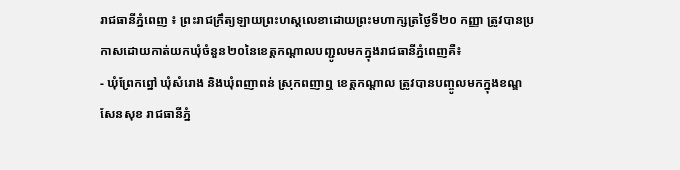រាជធានីភ្នំពេញ ៖ ព្រះរាជក្រឹត្យឡាយព្រះហស្តលេខាដោយព្រះមហាក្សត្រថ្ងៃទី២០ កញ្ញា ត្រូវបានប្រកាសដោយកាត់យកឃុំចំនួន២០នៃខេត្តកណ្តាលបញ្ជូលមកក្នុងរាជធានីភ្នំពេញគឺ៖
- ឃុំព្រែកព្នៅ ឃុំសំរោង និងឃុំពញាពន់ ស្រុកពញាឮ ខេត្តកណ្តាល ត្រូវបានបញ្ចូលមកក្នុងខណ្ឌសែនសុខ រាជធានីភ្នំ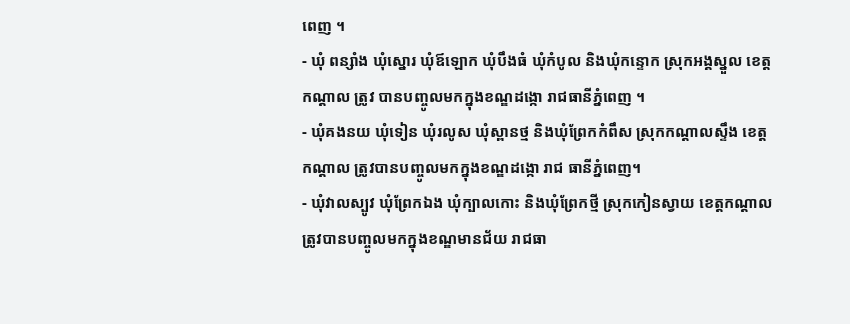ពេញ ។
- ឃុំ ពន្សាំង ឃុំស្នោរ ឃុំឪឡោក ឃុំបឹងធំ ឃុំកំបូល និងឃុំកន្ទោក ស្រុកអង្គស្នួល ខេត្តកណ្តាល ត្រូវ បានបញ្ចូលមកក្នុងខណ្ឌដង្កោ រាជធានីភ្នំពេញ ។
- ឃុំគងនយ ឃុំទៀន ឃុំរលូស ឃុំស្ពានថ្ម និងឃុំព្រែកកំពឹស ស្រុកកណ្តាលស្ទឹង ខេត្តកណ្តាល ត្រូវបានបញ្ចូលមកក្នុងខណ្ឌដង្កោ រាជ ធានីភ្នំពេញ។
- ឃុំវាលស្បូវ ឃុំព្រែកឯង ឃុំក្បាលកោះ និងឃុំព្រែកថ្មី ស្រុកកៀនស្វាយ ខេត្តកណ្តាល ត្រូវបានបញ្ចូលមកក្នុងខណ្ឌមានជ័យ រាជធា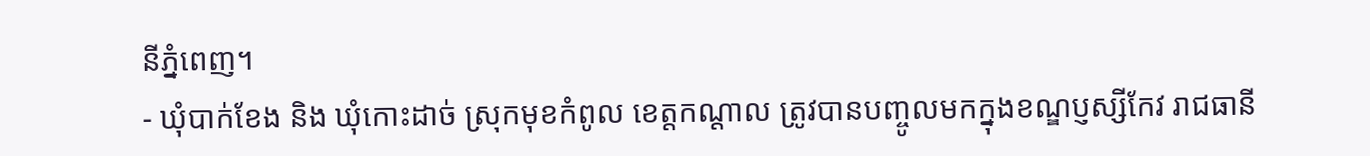នីភ្នំពេញ។
- ឃុំបាក់ខែង និង ឃុំកោះដាច់ ស្រុកមុខកំពូល ខេត្តកណ្តាល ត្រូវបានបញ្ចូលមកក្នុងខណ្ឌប្ញស្សីកែវ រាជធានី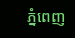ភ្នំពេញ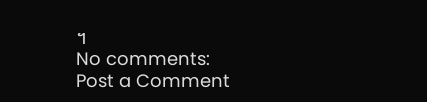។
No comments:
Post a Comment